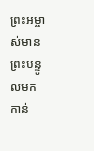ព្រះអម្ចាស់មានព្រះបន្ទូលមកកាន់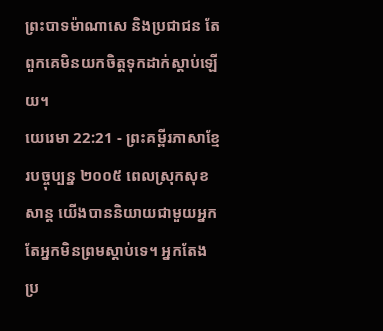ព្រះបាទម៉ាណាសេ និងប្រជាជន តែពួកគេមិនយកចិត្តទុកដាក់ស្ដាប់ឡើយ។
យេរេមា 22:21 - ព្រះគម្ពីរភាសាខ្មែរបច្ចុប្បន្ន ២០០៥ ពេលស្រុកសុខសាន្ត យើងបាននិយាយជាមួយអ្នក តែអ្នកមិនព្រមស្ដាប់ទេ។ អ្នកតែងប្រ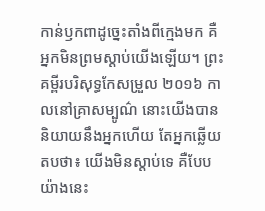កាន់ឫកពាដូច្នេះតាំងពីក្មេងមក គឺអ្នកមិនព្រមស្ដាប់យើងឡើយ។ ព្រះគម្ពីរបរិសុទ្ធកែសម្រួល ២០១៦ កាលនៅគ្រាសម្បូណ៌ នោះយើងបាននិយាយនឹងអ្នកហើយ តែអ្នកឆ្លើយតបថា៖ យើងមិនស្តាប់ទេ គឺបែបយ៉ាងនេះ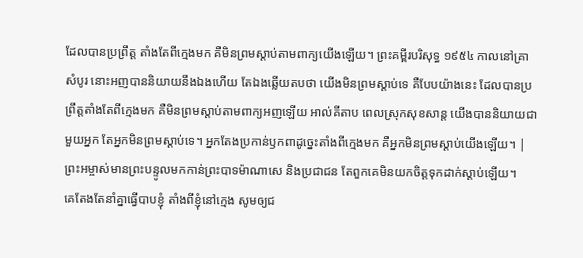ដែលបានប្រព្រឹត្ត តាំងតែពីក្មេងមក គឺមិនព្រមស្តាប់តាមពាក្យយើងឡើយ។ ព្រះគម្ពីរបរិសុទ្ធ ១៩៥៤ កាលនៅគ្រាសំបូរ នោះអញបាននិយាយនឹងឯងហើយ តែឯងឆ្លើយតបថា យើងមិនព្រមស្តាប់ទេ គឺបែបយ៉ាងនេះ ដែលបានប្រព្រឹត្តតាំងតែពីក្មេងមក គឺមិនព្រមស្តាប់តាមពាក្យអញឡើយ អាល់គីតាប ពេលស្រុកសុខសាន្ត យើងបាននិយាយជាមួយអ្នក តែអ្នកមិនព្រមស្ដាប់ទេ។ អ្នកតែងប្រកាន់ឫកពាដូច្នេះតាំងពីក្មេងមក គឺអ្នកមិនព្រមស្ដាប់យើងឡើយ។ |
ព្រះអម្ចាស់មានព្រះបន្ទូលមកកាន់ព្រះបាទម៉ាណាសេ និងប្រជាជន តែពួកគេមិនយកចិត្តទុកដាក់ស្ដាប់ឡើយ។
គេតែងតែនាំគ្នាធ្វើបាបខ្ញុំ តាំងពីខ្ញុំនៅក្មេង សូមឲ្យជ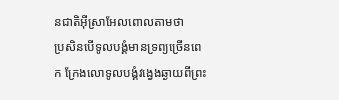នជាតិអ៊ីស្រាអែលពោលតាមថា
ប្រសិនបើទូលបង្គំមានទ្រព្យច្រើនពេក ក្រែងលោទូលបង្គំវង្វេងឆ្ងាយពីព្រះ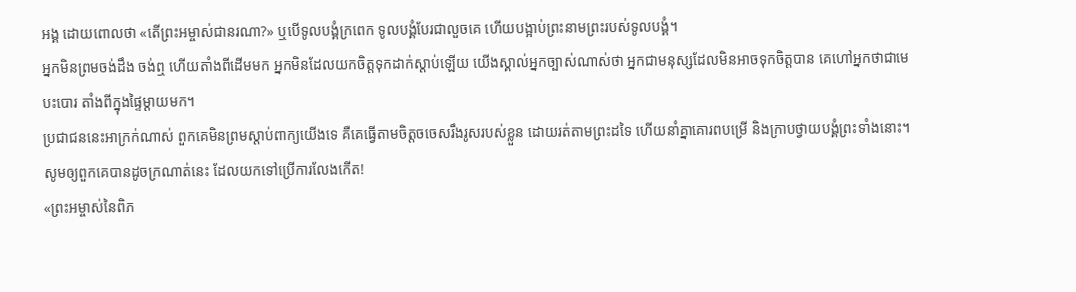អង្គ ដោយពោលថា «តើព្រះអម្ចាស់ជានរណា?» ឬបើទូលបង្គំក្រពេក ទូលបង្គំបែរជាលួចគេ ហើយបង្អាប់ព្រះនាមព្រះរបស់ទូលបង្គំ។
អ្នកមិនព្រមចង់ដឹង ចង់ឮ ហើយតាំងពីដើមមក អ្នកមិនដែលយកចិត្តទុកដាក់ស្ដាប់ឡើយ យើងស្គាល់អ្នកច្បាស់ណាស់ថា អ្នកជាមនុស្សដែលមិនអាចទុកចិត្តបាន គេហៅអ្នកថាជាមេបះបោរ តាំងពីក្នុងផ្ទៃម្ដាយមក។
ប្រជាជននេះអាក្រក់ណាស់ ពួកគេមិនព្រមស្ដាប់ពាក្យយើងទេ គឺគេធ្វើតាមចិត្តចចេសរឹងរូសរបស់ខ្លួន ដោយរត់តាមព្រះដទៃ ហើយនាំគ្នាគោរពបម្រើ និងក្រាបថ្វាយបង្គំព្រះទាំងនោះ។ សូមឲ្យពួកគេបានដូចក្រណាត់នេះ ដែលយកទៅប្រើការលែងកើត!
«ព្រះអម្ចាស់នៃពិភ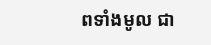ពទាំងមូល ជា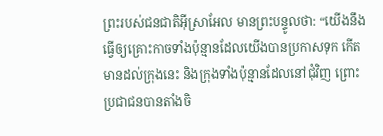ព្រះរបស់ជនជាតិអ៊ីស្រាអែល មានព្រះបន្ទូលថា: “យើងនឹងធ្វើឲ្យគ្រោះកាចទាំងប៉ុន្មានដែលយើងបានប្រកាសទុក កើតមានដល់ក្រុងនេះ និងក្រុងទាំងប៉ុន្មានដែលនៅជុំវិញ ព្រោះប្រជាជនបានតាំងចិ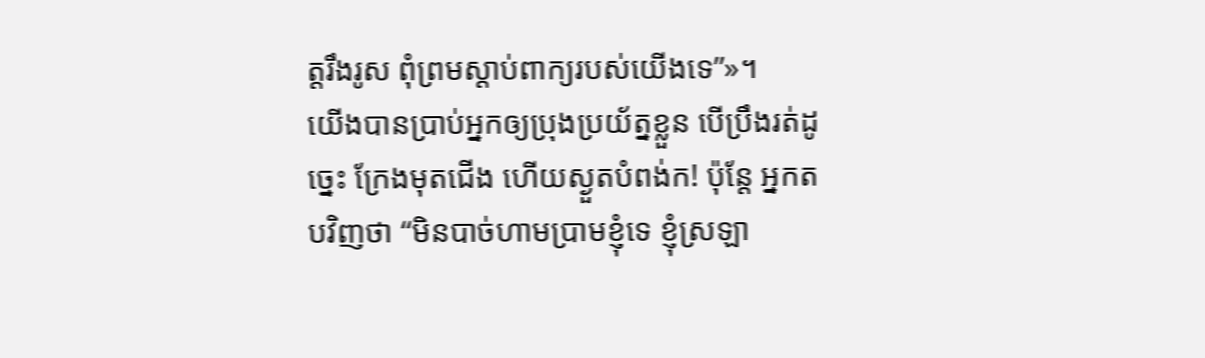ត្តរឹងរូស ពុំព្រមស្ដាប់ពាក្យរបស់យើងទេ”»។
យើងបានប្រាប់អ្នកឲ្យប្រុងប្រយ័ត្នខ្លួន បើប្រឹងរត់ដូច្នេះ ក្រែងមុតជើង ហើយស្ងួតបំពង់ក! ប៉ុន្តែ អ្នកតបវិញថា “មិនបាច់ហាមប្រាមខ្ញុំទេ ខ្ញុំស្រឡា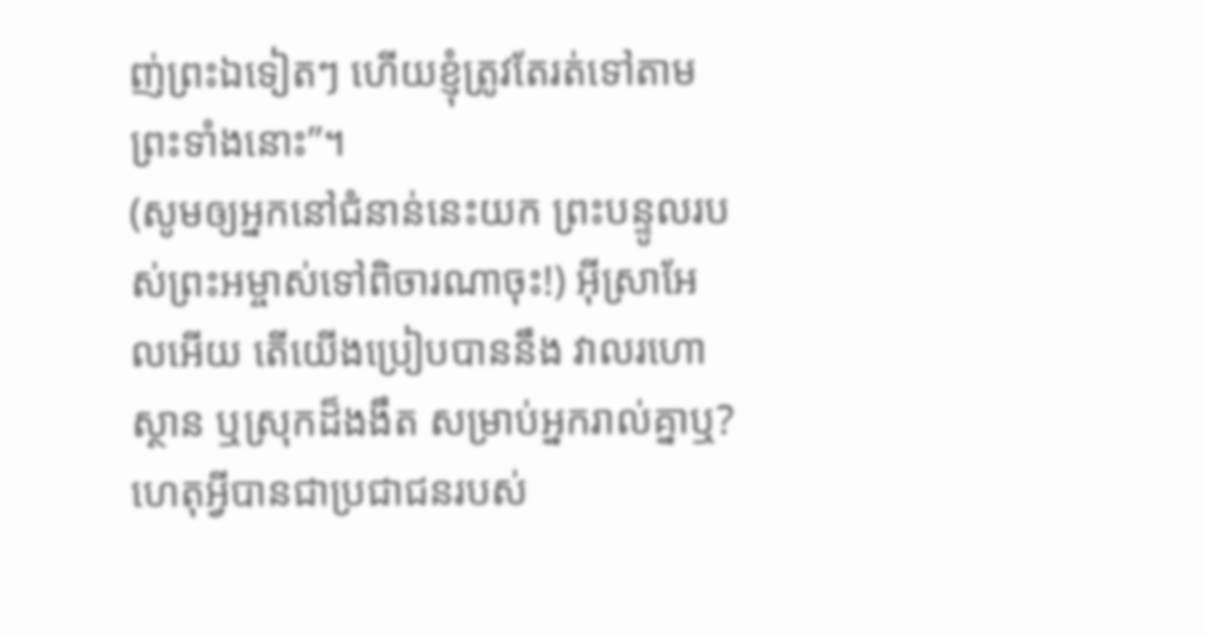ញ់ព្រះឯទៀតៗ ហើយខ្ញុំត្រូវតែរត់ទៅតាមព្រះទាំងនោះ”។
(សូមឲ្យអ្នកនៅជំនាន់នេះយក ព្រះបន្ទូលរបស់ព្រះអម្ចាស់ទៅពិចារណាចុះ!) អ៊ីស្រាអែលអើយ តើយើងប្រៀបបាននឹង វាលរហោស្ថាន ឬស្រុកដ៏ងងឹត សម្រាប់អ្នករាល់គ្នាឬ? ហេតុអ្វីបានជាប្រជាជនរបស់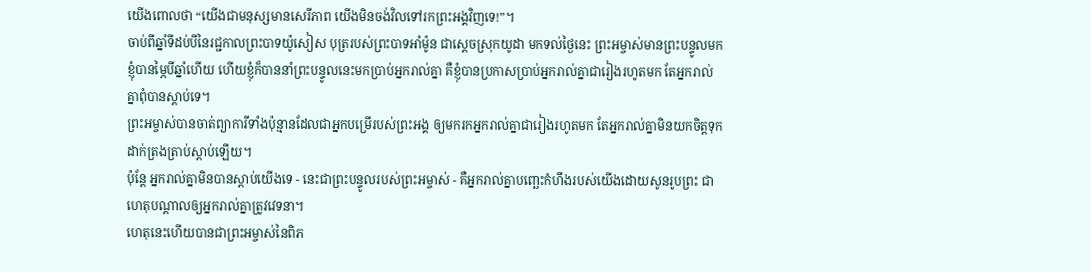យើងពោលថា “យើងជាមនុស្សមានសេរីភាព យើងមិនចង់វិលទៅរកព្រះអង្គវិញទេ!”។
ចាប់ពីឆ្នាំទីដប់បីនៃរជ្ជកាលព្រះបាទយ៉ូសៀស បុត្ររបស់ព្រះបាទអាំម៉ូន ជាស្ដេចស្រុកយូដា មកទល់ថ្ងៃនេះ ព្រះអម្ចាស់មានព្រះបន្ទូលមកខ្ញុំបានម្ភៃបីឆ្នាំហើយ ហើយខ្ញុំក៏បាននាំព្រះបន្ទូលនេះមកប្រាប់អ្នករាល់គ្នា គឺខ្ញុំបានប្រកាសប្រាប់អ្នករាល់គ្នាជារៀងរហូតមក តែអ្នករាល់គ្នាពុំបានស្ដាប់ទេ។
ព្រះអម្ចាស់បានចាត់ព្យាការីទាំងប៉ុន្មានដែលជាអ្នកបម្រើរបស់ព្រះអង្គ ឲ្យមករកអ្នករាល់គ្នាជារៀងរហូតមក តែអ្នករាល់គ្នាមិនយកចិត្តទុកដាក់ត្រងត្រាប់ស្ដាប់ឡើយ។
ប៉ុន្តែ អ្នករាល់គ្នាមិនបានស្ដាប់យើងទេ - នេះជាព្រះបន្ទូលរបស់ព្រះអម្ចាស់ - គឺអ្នករាល់គ្នាបញ្ឆេះកំហឹងរបស់យើងដោយសូនរូបព្រះ ជាហេតុបណ្ដាលឲ្យអ្នករាល់គ្នាត្រូវវេទនា។
ហេតុនេះហើយបានជាព្រះអម្ចាស់នៃពិភ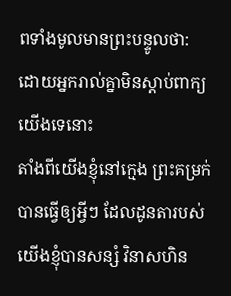ពទាំងមូលមានព្រះបន្ទូលថា: ដោយអ្នករាល់គ្នាមិនស្ដាប់ពាក្យយើងទេនោះ
តាំងពីយើងខ្ញុំនៅក្មេង ព្រះគម្រក់បានធ្វើឲ្យអ្វីៗ ដែលដូនតារបស់យើងខ្ញុំបានសន្សំ វិនាសហិន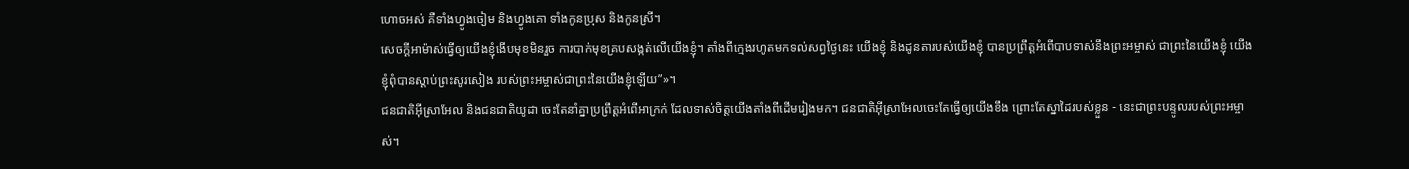ហោចអស់ គឺទាំងហ្វូងចៀម និងហ្វូងគោ ទាំងកូនប្រុស និងកូនស្រី។
សេចក្ដីអាម៉ាស់ធ្វើឲ្យយើងខ្ញុំងើបមុខមិនរួច ការបាក់មុខគ្របសង្កត់លើយើងខ្ញុំ។ តាំងពីក្មេងរហូតមកទល់សព្វថ្ងៃនេះ យើងខ្ញុំ និងដូនតារបស់យើងខ្ញុំ បានប្រព្រឹត្តអំពើបាបទាស់នឹងព្រះអម្ចាស់ ជាព្រះនៃយើងខ្ញុំ យើងខ្ញុំពុំបានស្ដាប់ព្រះសូរសៀង របស់ព្រះអម្ចាស់ជាព្រះនៃយើងខ្ញុំឡើយ”»។
ជនជាតិអ៊ីស្រាអែល និងជនជាតិយូដា ចេះតែនាំគ្នាប្រព្រឹត្តអំពើអាក្រក់ ដែលទាស់ចិត្តយើងតាំងពីដើមរៀងមក។ ជនជាតិអ៊ីស្រាអែលចេះតែធ្វើឲ្យយើងខឹង ព្រោះតែស្នាដៃរបស់ខ្លួន - នេះជាព្រះបន្ទូលរបស់ព្រះអម្ចាស់។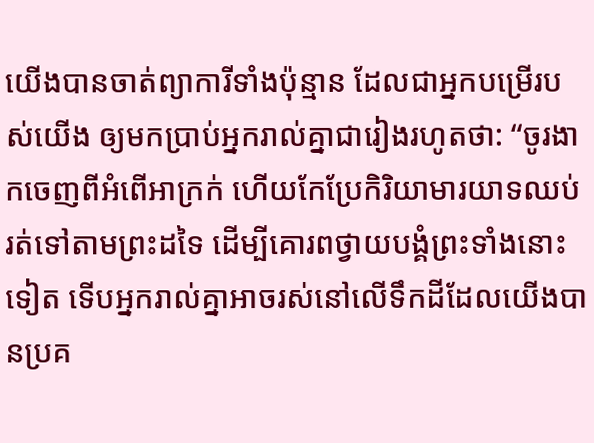យើងបានចាត់ព្យាការីទាំងប៉ុន្មាន ដែលជាអ្នកបម្រើរបស់យើង ឲ្យមកប្រាប់អ្នករាល់គ្នាជារៀងរហូតថា: “ចូរងាកចេញពីអំពើអាក្រក់ ហើយកែប្រែកិរិយាមារយាទឈប់រត់ទៅតាមព្រះដទៃ ដើម្បីគោរពថ្វាយបង្គំព្រះទាំងនោះទៀត ទើបអ្នករាល់គ្នាអាចរស់នៅលើទឹកដីដែលយើងបានប្រគ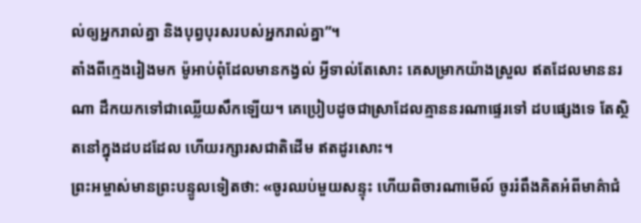ល់ឲ្យអ្នករាល់គ្នា និងបុព្វបុរសរបស់អ្នករាល់គ្នា”។
តាំងពីក្មេងរៀងមក ម៉ូអាប់ពុំដែលមានកង្វល់ អ្វីទាល់តែសោះ គេសម្រាកយ៉ាងស្រួល ឥតដែលមាននរណា ដឹកយកទៅជាឈ្លើយសឹកឡើយ។ គេប្រៀបដូចជាស្រាដែលគ្មាននរណាផ្ទេរទៅ ដបផ្សេងទេ តែស្ថិតនៅក្នុងដបដដែល ហើយរក្សារសជាតិដើម ឥតដូរសោះ។
ព្រះអម្ចាស់មានព្រះបន្ទូលទៀតថា: «ចូរឈប់មួយសន្ទុះ ហើយពិចារណាមើល៍ ចូររំពឹងគិតអំពីមាគ៌ាជំ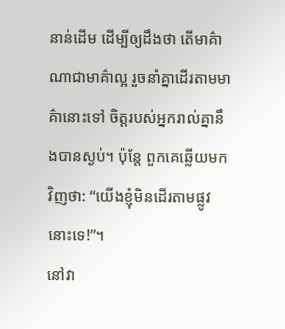នាន់ដើម ដើម្បីឲ្យដឹងថា តើមាគ៌ាណាជាមាគ៌ាល្អ រួចនាំគ្នាដើរតាមមាគ៌ានោះទៅ ចិត្តរបស់អ្នករាល់គ្នានឹងបានស្ងប់។ ប៉ុន្តែ ពួកគេឆ្លើយមកវិញថា: “យើងខ្ញុំមិនដើរតាមផ្លូវនោះទេ!”។
នៅវា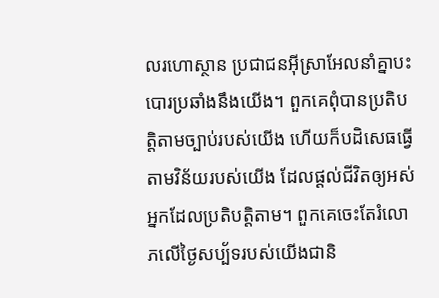លរហោស្ថាន ប្រជាជនអ៊ីស្រាអែលនាំគ្នាបះបោរប្រឆាំងនឹងយើង។ ពួកគេពុំបានប្រតិបត្តិតាមច្បាប់របស់យើង ហើយក៏បដិសេធធ្វើតាមវិន័យរបស់យើង ដែលផ្ដល់ជីវិតឲ្យអស់អ្នកដែលប្រតិបត្តិតាម។ ពួកគេចេះតែរំលោភលើថ្ងៃសប្ប័ទរបស់យើងជានិ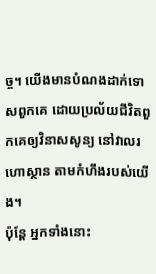ច្ច។ យើងមានបំណងដាក់ទោសពួកគេ ដោយប្រល័យជីវិតពួកគេឲ្យវិនាសសូន្យ នៅវាលរហោស្ថាន តាមកំហឹងរបស់យើង។
ប៉ុន្តែ អ្នកទាំងនោះ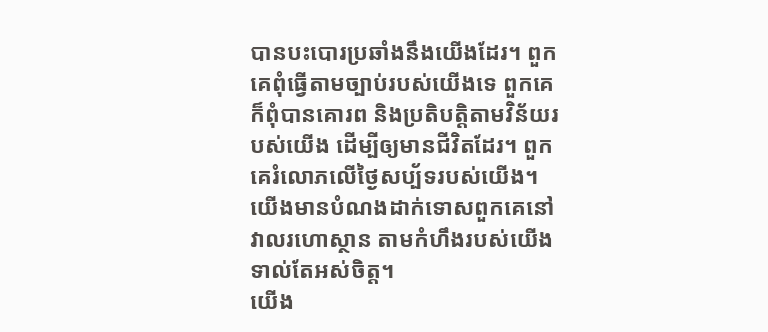បានបះបោរប្រឆាំងនឹងយើងដែរ។ ពួកគេពុំធ្វើតាមច្បាប់របស់យើងទេ ពួកគេក៏ពុំបានគោរព និងប្រតិបត្តិតាមវិន័យរបស់យើង ដើម្បីឲ្យមានជីវិតដែរ។ ពួកគេរំលោភលើថ្ងៃសប្ប័ទរបស់យើង។ យើងមានបំណងដាក់ទោសពួកគេនៅវាលរហោស្ថាន តាមកំហឹងរបស់យើងទាល់តែអស់ចិត្ត។
យើង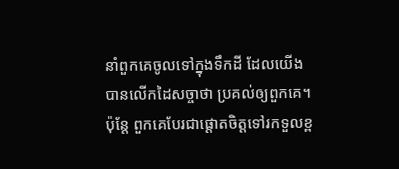នាំពួកគេចូលទៅក្នុងទឹកដី ដែលយើងបានលើកដៃសច្ចាថា ប្រគល់ឲ្យពួកគេ។ ប៉ុន្តែ ពួកគេបែរជាផ្ដោតចិត្តទៅរកទួលខ្ព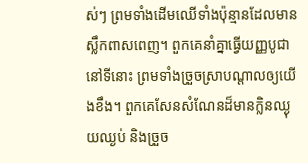ស់ៗ ព្រមទាំងដើមឈើទាំងប៉ុន្មានដែលមានស្លឹកពាសពេញ។ ពួកគេនាំគ្នាធ្វើយញ្ញបូជានៅទីនោះ ព្រមទាំងច្រួចស្រាបណ្ដាលឲ្យយើងខឹង។ ពួកគេសែនសំណែនដ៏មានក្លិនឈ្ងុយឈ្ងប់ និងច្រួច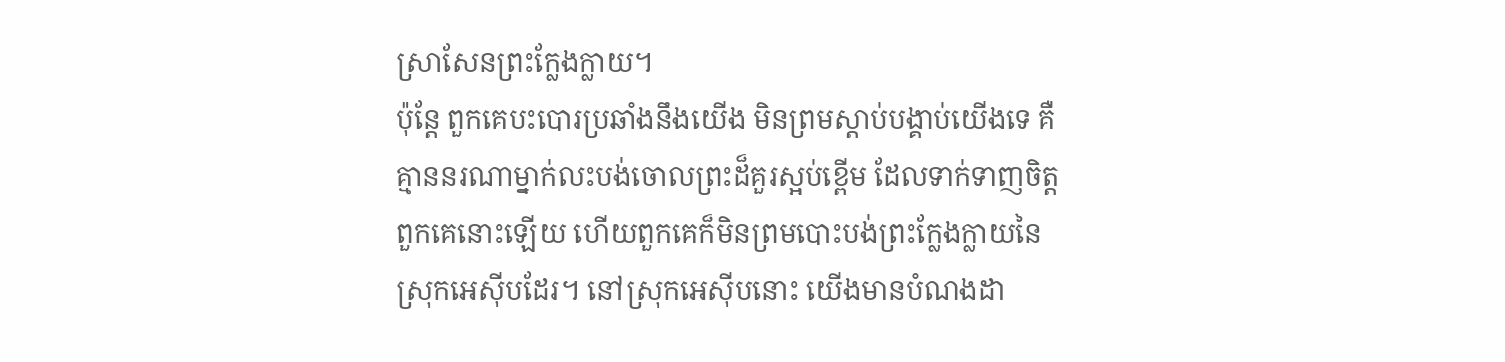ស្រាសែនព្រះក្លែងក្លាយ។
ប៉ុន្តែ ពួកគេបះបោរប្រឆាំងនឹងយើង មិនព្រមស្ដាប់បង្គាប់យើងទេ គឺគ្មាននរណាម្នាក់លះបង់ចោលព្រះដ៏គួរស្អប់ខ្ពើម ដែលទាក់ទាញចិត្តពួកគេនោះឡើយ ហើយពួកគេក៏មិនព្រមបោះបង់ព្រះក្លែងក្លាយនៃស្រុកអេស៊ីបដែរ។ នៅស្រុកអេស៊ីបនោះ យើងមានបំណងដា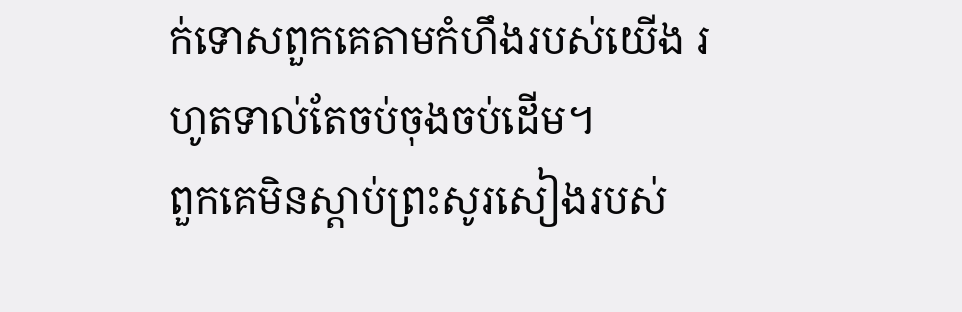ក់ទោសពួកគេតាមកំហឹងរបស់យើង រហូតទាល់តែចប់ចុងចប់ដើម។
ពួកគេមិនស្ដាប់ព្រះសូរសៀងរបស់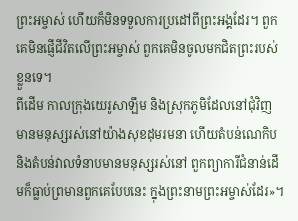ព្រះអម្ចាស់ ហើយក៏មិនទទួលការប្រដៅពីព្រះអង្គដែរ។ ពួកគេមិនផ្ញើជីវិតលើព្រះអម្ចាស់ ពួកគេមិនចូលមកជិតព្រះរបស់ខ្លួនទេ។
ពីដើម កាលក្រុងយេរូសាឡឹម និងស្រុកភូមិដែលនៅជុំវិញ មានមនុស្សរស់នៅយ៉ាងសុខដុមរមនា ហើយតំបន់ណេកិប និងតំបន់វាលទំនាបមានមនុស្សរស់នៅ ពួកព្យាការីជំនាន់ដើមក៏ធ្លាប់ព្រមានពួកគេបែបនេះ ក្នុងព្រះនាមព្រះអម្ចាស់ដែរ»។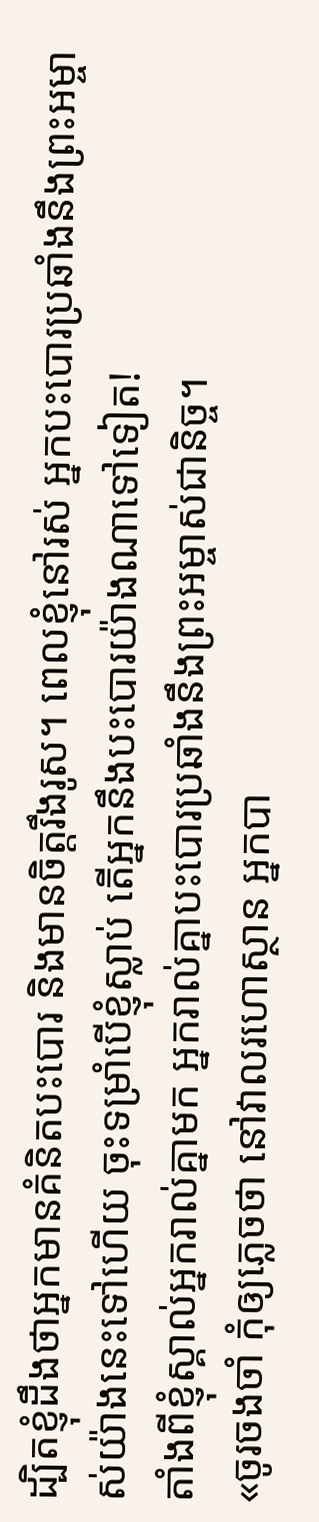ដ្បិតខ្ញុំដឹងថាអ្នកមានគំនិតបះបោរ និងមានចិត្តរឹងរូស។ ពេលខ្ញុំនៅរស់ អ្នកបះបោរប្រឆាំងនឹងព្រះអម្ចាស់យ៉ាងនេះទៅហើយ ចុះទម្រាំបើខ្ញុំស្លាប់ តើអ្នកនឹងបះបោរយ៉ាងណាទៅទៀត!
តាំងពីខ្ញុំស្គាល់អ្នករាល់គ្នាមក អ្នករាល់គ្នាបះបោរប្រឆាំងនឹងព្រះអម្ចាស់ជានិច្ច។
«ចូរចងចាំ កុំឲ្យភ្លេចថា នៅវាលរហោស្ថាន អ្នកបា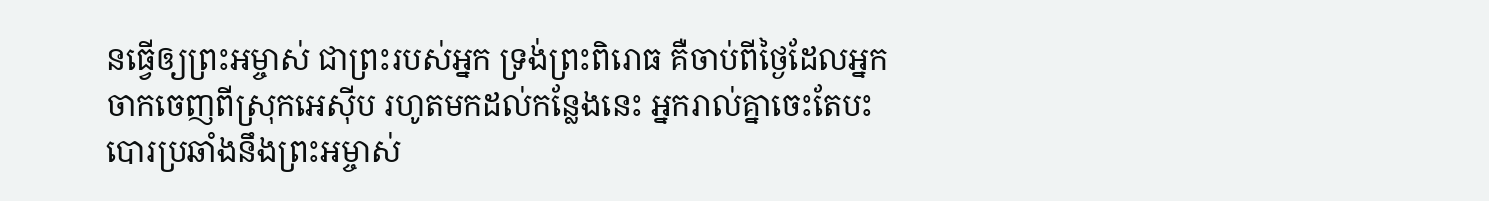នធ្វើឲ្យព្រះអម្ចាស់ ជាព្រះរបស់អ្នក ទ្រង់ព្រះពិរោធ គឺចាប់ពីថ្ងៃដែលអ្នកចាកចេញពីស្រុកអេស៊ីប រហូតមកដល់កន្លែងនេះ អ្នករាល់គ្នាចេះតែបះបោរប្រឆាំងនឹងព្រះអម្ចាស់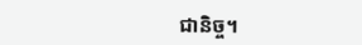ជានិច្ច។